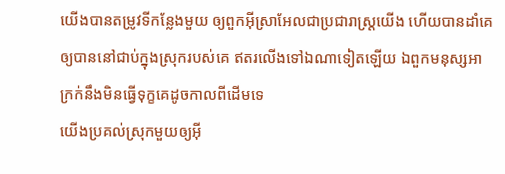យើងបានតម្រូវទីកន្លែងមួយ ឲ្យពួកអ៊ីស្រាអែលជាប្រជារាស្ត្រយើង ហើយបានដាំគេឲ្យបាននៅជាប់ក្នុងស្រុករបស់គេ ឥតរលើងទៅឯណាទៀតឡើយ ឯពួកមនុស្សអាក្រក់នឹងមិនធ្វើទុក្ខគេដូចកាលពីដើមទេ
យើងប្រគល់ស្រុកមួយឲ្យអ៊ី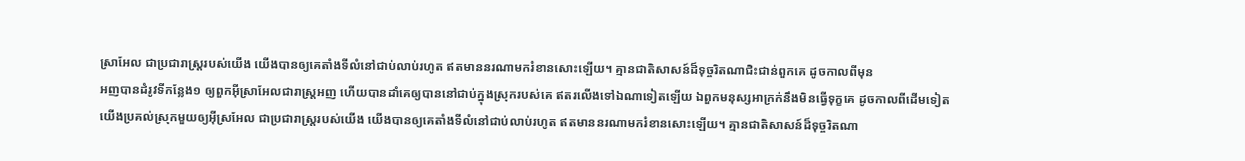ស្រាអែល ជាប្រជារាស្ត្ររបស់យើង យើងបានឲ្យគេតាំងទីលំនៅជាប់លាប់រហូត ឥតមាននរណាមករំខានសោះឡើយ។ គ្មានជាតិសាសន៍ដ៏ទុច្ចរិតណាជិះជាន់ពួកគេ ដូចកាលពីមុន
អញបានដំរូវទីកន្លែង១ ឲ្យពួកអ៊ីស្រាអែលជារាស្ត្រអញ ហើយបានដាំគេឲ្យបាននៅជាប់ក្នុងស្រុករបស់គេ ឥតរលើងទៅឯណាទៀតឡើយ ឯពួកមនុស្សអាក្រក់នឹងមិនធ្វើទុក្ខគេ ដូចកាលពីដើមទៀត
យើងប្រគល់ស្រុកមួយឲ្យអ៊ីស្រអែល ជាប្រជារាស្ត្ររបស់យើង យើងបានឲ្យគេតាំងទីលំនៅជាប់លាប់រហូត ឥតមាននរណាមករំខានសោះឡើយ។ គ្មានជាតិសាសន៍ដ៏ទុច្ចរិតណា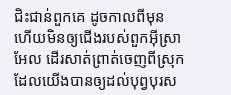ជិះជាន់ពួកគេ ដូចកាលពីមុន
ហើយមិនឲ្យជើងរបស់ពួកអ៊ីស្រាអែល ដើរសាត់ព្រាត់ចេញពីស្រុកដែលយើងបានឲ្យដល់បុព្វបុរស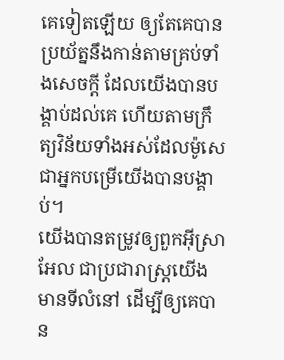គេទៀតឡើយ ឲ្យតែគេបានប្រយ័ត្ននឹងកាន់តាមគ្រប់ទាំងសេចក្ដី ដែលយើងបានបង្គាប់ដល់គេ ហើយតាមក្រឹត្យវិន័យទាំងអស់ដែលម៉ូសេជាអ្នកបម្រើយើងបានបង្គាប់។
យើងបានតម្រូវឲ្យពួកអ៊ីស្រាអែល ជាប្រជារាស្ត្រយើង មានទីលំនៅ ដើម្បីឲ្យគេបាន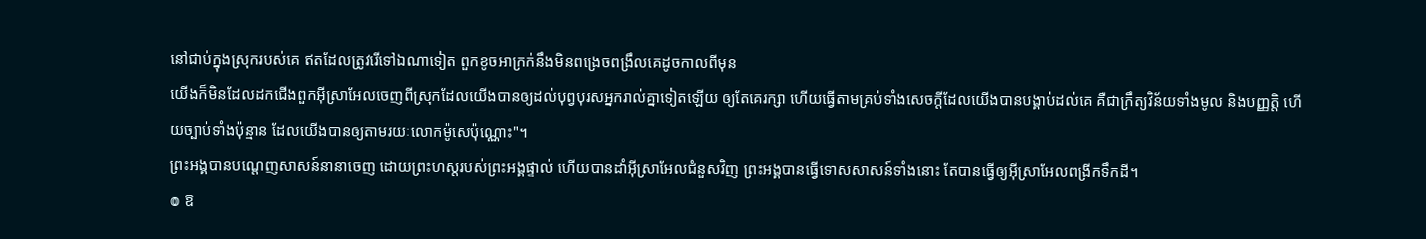នៅជាប់ក្នុងស្រុករបស់គេ ឥតដែលត្រូវរើទៅឯណាទៀត ពួកខូចអាក្រក់នឹងមិនពង្រេចពង្រឹលគេដូចកាលពីមុន
យើងក៏មិនដែលដកជើងពួកអ៊ីស្រាអែលចេញពីស្រុកដែលយើងបានឲ្យដល់បុព្វបុរសអ្នករាល់គ្នាទៀតឡើយ ឲ្យតែគេរក្សា ហើយធ្វើតាមគ្រប់ទាំងសេចក្ដីដែលយើងបានបង្គាប់ដល់គេ គឺជាក្រឹត្យវិន័យទាំងមូល និងបញ្ញត្តិ ហើយច្បាប់ទាំងប៉ុន្មាន ដែលយើងបានឲ្យតាមរយៈលោកម៉ូសេប៉ុណ្ណោះ"។
ព្រះអង្គបានបណ្តេញសាសន៍នានាចេញ ដោយព្រះហស្តរបស់ព្រះអង្គផ្ទាល់ ហើយបានដាំអ៊ីស្រាអែលជំនួសវិញ ព្រះអង្គបានធ្វើទោសសាសន៍ទាំងនោះ តែបានធ្វើឲ្យអ៊ីស្រាអែលពង្រីកទឹកដី។
៙ ឱ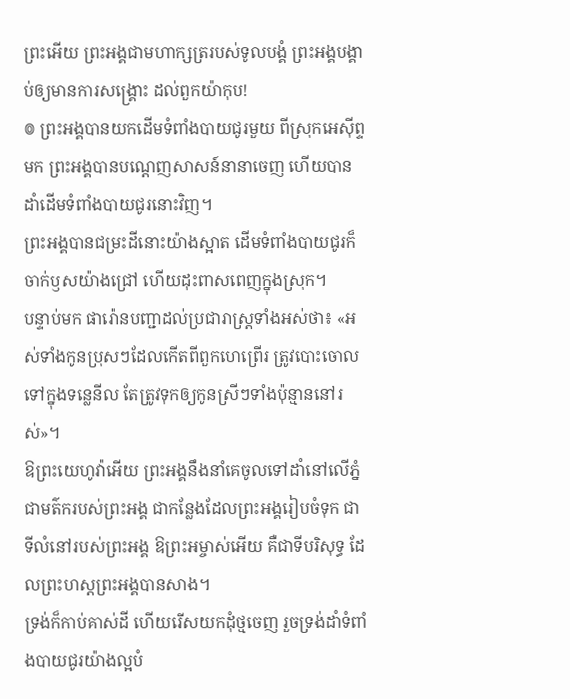ព្រះអើយ ព្រះអង្គជាមហាក្សត្ររបស់ទូលបង្គំ ព្រះអង្គបង្គាប់ឲ្យមានការសង្គ្រោះ ដល់ពួកយ៉ាកុប!
៙ ព្រះអង្គបានយកដើមទំពាំងបាយជូរមួយ ពីស្រុកអេស៊ីព្ទមក ព្រះអង្គបានបណ្តេញសាសន៍នានាចេញ ហើយបានដាំដើមទំពាំងបាយជូរនោះវិញ។
ព្រះអង្គបានជម្រះដីនោះយ៉ាងស្អាត ដើមទំពាំងបាយជូរក៏ចាក់ឫសយ៉ាងជ្រៅ ហើយដុះពាសពេញក្នុងស្រុក។
បន្ទាប់មក ផារ៉ោនបញ្ជាដល់ប្រជារាស្ត្រទាំងអស់ថា៖ «អស់ទាំងកូនប្រុសៗដែលកើតពីពួកហេព្រើរ ត្រូវបោះចោលទៅក្នុងទន្លេនីល តែត្រូវទុកឲ្យកូនស្រីៗទាំងប៉ុន្មាននៅរស់»។
ឱព្រះយេហូវ៉ាអើយ ព្រះអង្គនឹងនាំគេចូលទៅដាំនៅលើភ្នំ ជាមត៌ករបស់ព្រះអង្គ ជាកន្លែងដែលព្រះអង្គរៀបចំទុក ជាទីលំនៅរបស់ព្រះអង្គ ឱព្រះអម្ចាស់អើយ គឺជាទីបរិសុទ្ធ ដែលព្រះហស្តព្រះអង្គបានសាង។
ទ្រង់ក៏កាប់គាស់ដី ហើយរើសយកដុំថ្មចេញ រួចទ្រង់ដាំទំពាំងបាយជូរយ៉ាងល្អបំ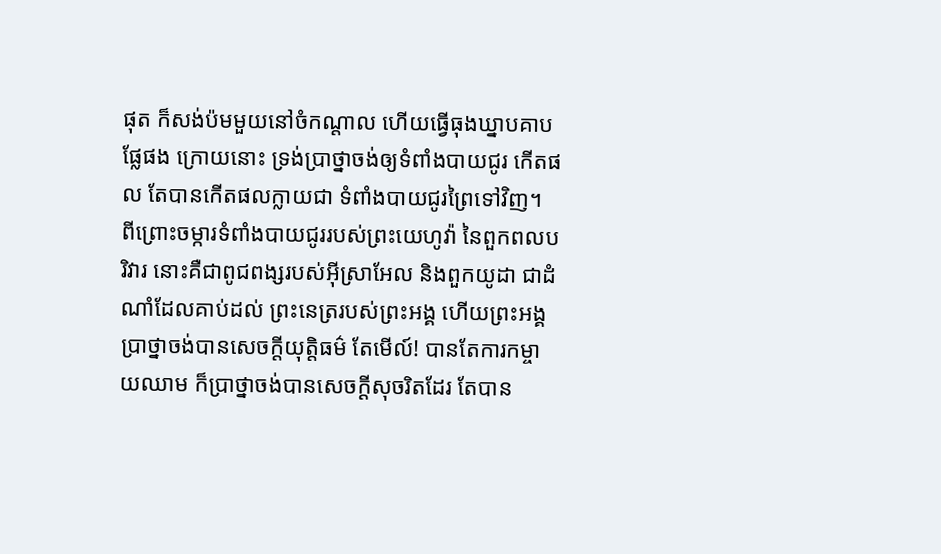ផុត ក៏សង់ប៉មមួយនៅចំកណ្ដាល ហើយធ្វើធុងឃ្នាបគាបផ្លែផង ក្រោយនោះ ទ្រង់ប្រាថ្នាចង់ឲ្យទំពាំងបាយជូរ កើតផល តែបានកើតផលក្លាយជា ទំពាំងបាយជូរព្រៃទៅវិញ។
ពីព្រោះចម្ការទំពាំងបាយជូររបស់ព្រះយេហូវ៉ា នៃពួកពលបរិវារ នោះគឺជាពូជពង្សរបស់អ៊ីស្រាអែល និងពួកយូដា ជាដំណាំដែលគាប់ដល់ ព្រះនេត្ររបស់ព្រះអង្គ ហើយព្រះអង្គប្រាថ្នាចង់បានសេចក្ដីយុត្តិធម៌ តែមើល៍! បានតែការកម្ចាយឈាម ក៏ប្រាថ្នាចង់បានសេចក្ដីសុចរិតដែរ តែបាន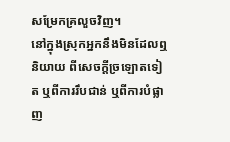សម្រែកគ្រលួចវិញ។
នៅក្នុងស្រុកអ្នកនឹងមិនដែលឮនិយាយ ពីសេចក្ដីច្រឡោតទៀត ឬពីការរឹបជាន់ ឬពីការបំផ្លាញ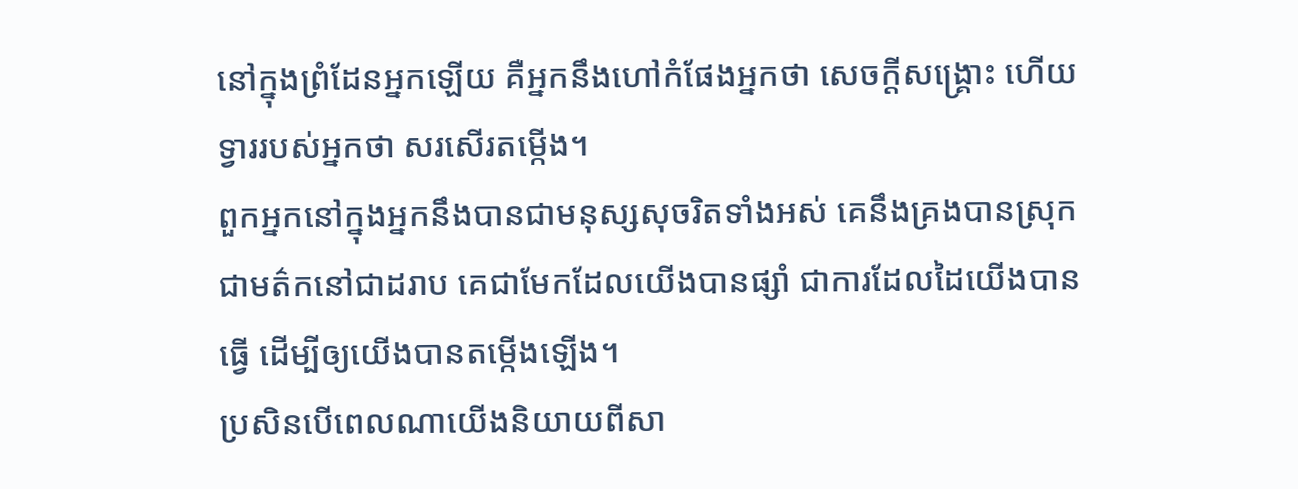នៅក្នុងព្រំដែនអ្នកឡើយ គឺអ្នកនឹងហៅកំផែងអ្នកថា សេចក្ដីសង្គ្រោះ ហើយទ្វាររបស់អ្នកថា សរសើរតម្កើង។
ពួកអ្នកនៅក្នុងអ្នកនឹងបានជាមនុស្សសុចរិតទាំងអស់ គេនឹងគ្រងបានស្រុកជាមត៌កនៅជាដរាប គេជាមែកដែលយើងបានផ្សាំ ជាការដែលដៃយើងបានធ្វើ ដើម្បីឲ្យយើងបានតម្កើងឡើង។
ប្រសិនបើពេលណាយើងនិយាយពីសា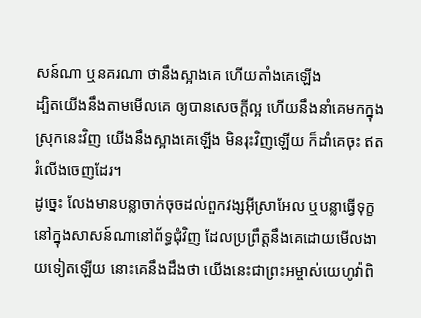សន៍ណា ឬនគរណា ថានឹងស្អាងគេ ហើយតាំងគេឡើង
ដ្បិតយើងនឹងតាមមើលគេ ឲ្យបានសេចក្ដីល្អ ហើយនឹងនាំគេមកក្នុងស្រុកនេះវិញ យើងនឹងស្អាងគេឡើង មិនរុះវិញឡើយ ក៏ដាំគេចុះ ឥតរំលើងចេញដែរ។
ដូច្នេះ លែងមានបន្លាចាក់ចុចដល់ពួកវង្សអ៊ីស្រាអែល ឬបន្លាធ្វើទុក្ខនៅក្នុងសាសន៍ណានៅព័ទ្ធជុំវិញ ដែលប្រព្រឹត្តនឹងគេដោយមើលងាយទៀតឡើយ នោះគេនឹងដឹងថា យើងនេះជាព្រះអម្ចាស់យេហូវ៉ាពិ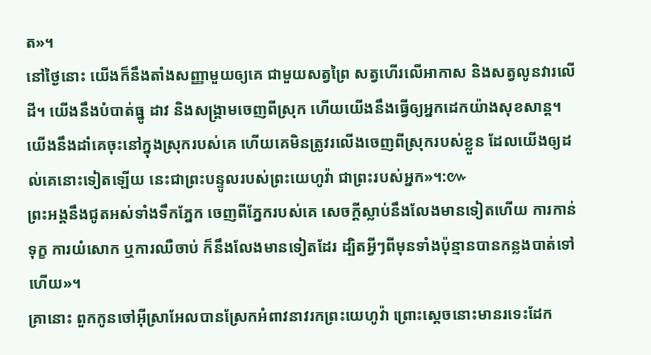ត»។
នៅថ្ងៃនោះ យើងក៏នឹងតាំងសញ្ញាមួយឲ្យគេ ជាមួយសត្វព្រៃ សត្វហើរលើអាកាស និងសត្វលូនវារលើដី។ យើងនឹងបំបាត់ធ្នូ ដាវ និងសង្គ្រាមចេញពីស្រុក ហើយយើងនឹងធ្វើឲ្យអ្នកដេកយ៉ាងសុខសាន្ត។
យើងនឹងដាំគេចុះនៅក្នុងស្រុករបស់គេ ហើយគេមិនត្រូវរលើងចេញពីស្រុករបស់ខ្លួន ដែលយើងឲ្យដល់គេនោះទៀតឡើយ នេះជាព្រះបន្ទូលរបស់ព្រះយេហូវ៉ា ជាព្រះរបស់អ្នក»។:៚
ព្រះអង្គនឹងជូតអស់ទាំងទឹកភ្នែក ចេញពីភ្នែករបស់គេ សេចក្ដីស្លាប់នឹងលែងមានទៀតហើយ ការកាន់ទុក្ខ ការយំសោក ឬការឈឺចាប់ ក៏នឹងលែងមានទៀតដែរ ដ្បិតអ្វីៗពីមុនទាំងប៉ុន្មានបានកន្លងបាត់ទៅហើយ»។
គ្រានោះ ពួកកូនចៅអ៊ីស្រាអែលបានស្រែកអំពាវនាវរកព្រះយេហូវ៉ា ព្រោះស្តេចនោះមានរទេះដែក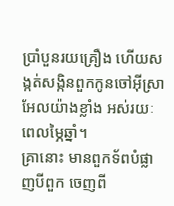ប្រាំបួនរយគ្រឿង ហើយសង្កត់សង្កិនពួកកូនចៅអ៊ីស្រាអែលយ៉ាងខ្លាំង អស់រយៈពេលម្ភៃឆ្នាំ។
គ្រានោះ មានពួកទ័ពបំផ្លាញបីពួក ចេញពី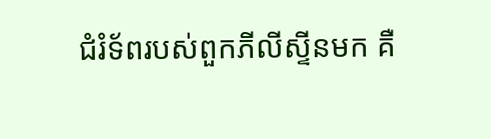ជំរំទ័ពរបស់ពួកភីលីស្ទីនមក គឺ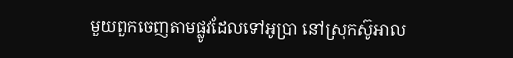មួយពួកចេញតាមផ្លូវដែលទៅអូប្រា នៅស្រុកស៊ូអាល